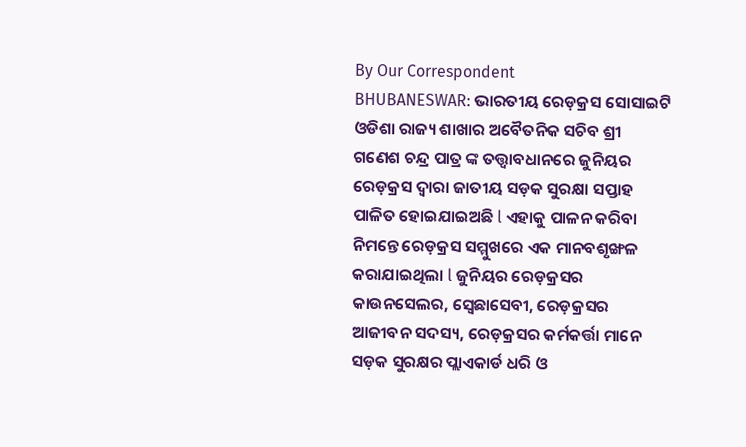By Our Correspondent
BHUBANESWAR: ଭାରତୀୟ ରେଡ଼କ୍ରସ ସୋସାଇଟି ଓଡିଶା ରାଜ୍ୟ ଶାଖାର ଅବୈତନିକ ସଚିବ ଶ୍ରୀ ଗଣେଶ ଚନ୍ଦ୍ର ପାତ୍ର ଙ୍କ ତତ୍ତ୍ୱାବଧାନରେ ଜୁନିୟର ରେଡ଼କ୍ରସ ଦ୍ୱାରା ଜାତୀୟ ସଡ଼କ ସୁରକ୍ଷା ସପ୍ତାହ ପାଳିତ ହୋଇଯାଇଅଛି l ଏହାକୁ ପାଳନ କରିବା ନିମନ୍ତେ ରେଡ଼କ୍ରସ ସମ୍ମୁଖରେ ଏକ ମାନବଶୃଙ୍ଖଳ କରାଯାଇଥିଲା l ଜୁନିୟର ରେଡ଼କ୍ରସର କାଉନସେଲର, ସ୍ବେଛାସେବୀ, ରେଡ଼କ୍ରସର ଆଜୀବନ ସଦସ୍ୟ, ରେଡ଼କ୍ରସର କର୍ମକର୍ତ୍ତା ମାନେ ସଡ଼କ ସୁରକ୍ଷର ପ୍ଲାଏକାର୍ଡ ଧରି ଓ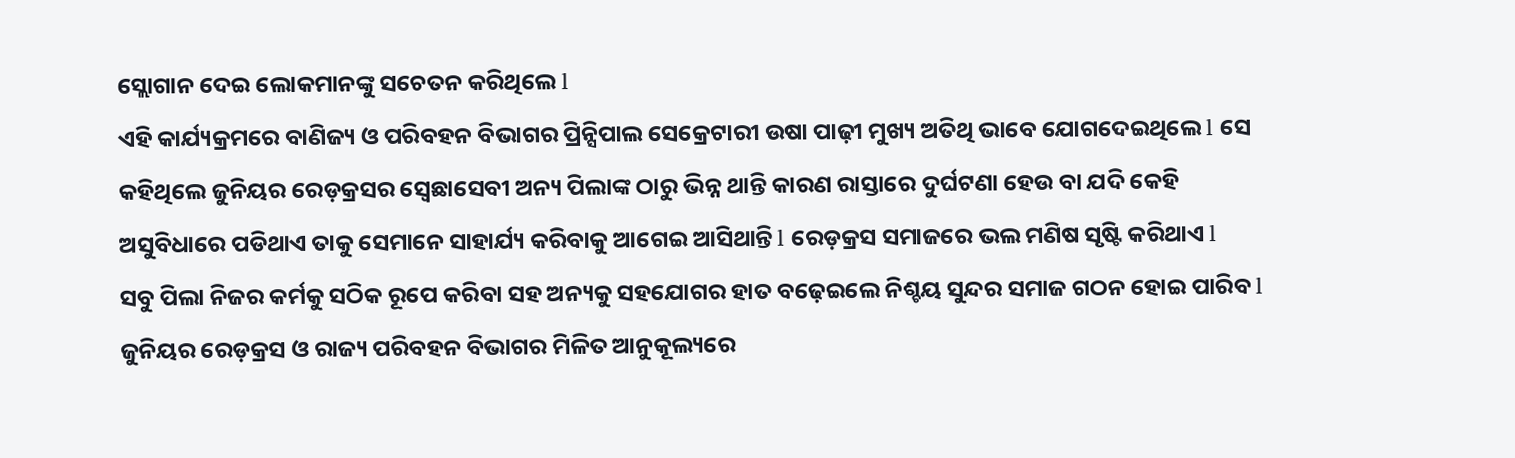ସ୍ଲୋଗାନ ଦେଇ ଲୋକମାନଙ୍କୁ ସଚେତନ କରିଥିଲେ l
ଏହି କାର୍ଯ୍ୟକ୍ରମରେ ବାଣିଜ୍ୟ ଓ ପରିବହନ ବିଭାଗର ପ୍ରିନ୍ସିପାଲ ସେକ୍ରେଟାରୀ ଉଷା ପାଢ଼ୀ ମୁଖ୍ୟ ଅତିଥି ଭାବେ ଯୋଗଦେଇଥିଲେ l ସେ କହିଥିଲେ ଜୁନିୟର ରେଡ଼କ୍ରସର ସ୍ବେଛାସେବୀ ଅନ୍ୟ ପିଲାଙ୍କ ଠାରୁ ଭିନ୍ନ ଥାନ୍ତି କାରଣ ରାସ୍ତାରେ ଦୁର୍ଘଟଣା ହେଉ ବା ଯଦି କେହି ଅସୁବିଧାରେ ପଡିଥାଏ ତାକୁ ସେମାନେ ସାହାର୍ଯ୍ୟ କରିବାକୁ ଆଗେଇ ଆସିଥାନ୍ତି l ରେଡ଼କ୍ରସ ସମାଜରେ ଭଲ ମଣିଷ ସୃଷ୍ଟି କରିଥାଏ l
ସବୁ ପିଲା ନିଜର କର୍ମକୁ ସଠିକ ରୂପେ କରିବା ସହ ଅନ୍ୟକୁ ସହଯୋଗର ହାତ ବଢ଼େଇଲେ ନିଶ୍ଚୟ ସୁନ୍ଦର ସମାଜ ଗଠନ ହୋଇ ପାରିବ l ଜୁନିୟର ରେଡ଼କ୍ରସ ଓ ରାଜ୍ୟ ପରିବହନ ବିଭାଗର ମିଳିତ ଆନୁକୂଲ୍ୟରେ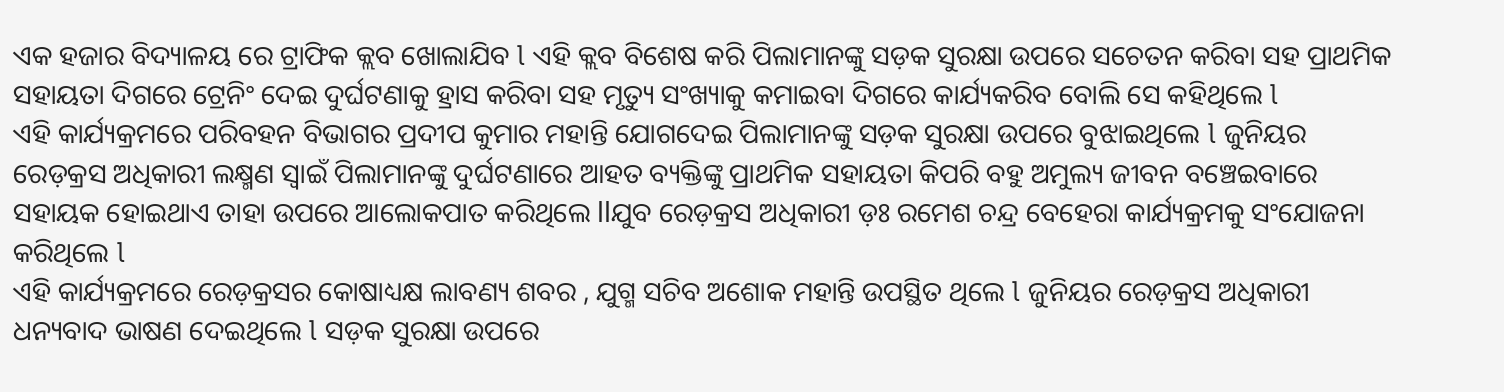ଏକ ହଜାର ବିଦ୍ୟାଳୟ ରେ ଟ୍ରାଫିକ କ୍ଲବ ଖୋଲାଯିବ l ଏହି କ୍ଲବ ବିଶେଷ କରି ପିଲାମାନଙ୍କୁ ସଡ଼କ ସୁରକ୍ଷା ଉପରେ ସଚେତନ କରିବା ସହ ପ୍ରାଥମିକ ସହାୟତା ଦିଗରେ ଟ୍ରେନିଂ ଦେଇ ଦୁର୍ଘଟଣାକୁ ହ୍ରାସ କରିବା ସହ ମୃତ୍ୟୁ ସଂଖ୍ୟାକୁ କମାଇବା ଦିଗରେ କାର୍ଯ୍ୟକରିବ ବୋଲି ସେ କହିଥିଲେ l
ଏହି କାର୍ଯ୍ୟକ୍ରମରେ ପରିବହନ ବିଭାଗର ପ୍ରଦୀପ କୁମାର ମହାନ୍ତି ଯୋଗଦେଇ ପିଲାମାନଙ୍କୁ ସଡ଼କ ସୁରକ୍ଷା ଉପରେ ବୁଝାଇଥିଲେ l ଜୁନିୟର ରେଡ଼କ୍ରସ ଅଧିକାରୀ ଲକ୍ଷ୍ମଣ ସ୍ୱାଇଁ ପିଲାମାନଙ୍କୁ ଦୁର୍ଘଟଣାରେ ଆହତ ବ୍ୟକ୍ତିଙ୍କୁ ପ୍ରାଥମିକ ସହାୟତା କିପରି ବହୁ ଅମୁଲ୍ୟ ଜୀବନ ବଞ୍ଚେଇବାରେ ସହାୟକ ହୋଇଥାଏ ତାହା ଉପରେ ଆଲୋକପାତ କରିଥିଲେ llଯୁବ ରେଡ଼କ୍ରସ ଅଧିକାରୀ ଡ଼ଃ ରମେଶ ଚନ୍ଦ୍ର ବେହେରା କାର୍ଯ୍ୟକ୍ରମକୁ ସଂଯୋଜନା କରିଥିଲେ l
ଏହି କାର୍ଯ୍ୟକ୍ରମରେ ରେଡ଼କ୍ରସର କୋଷାଧ୍ୟକ୍ଷ ଲାବଣ୍ୟ ଶବର , ଯୁଗ୍ମ ସଚିବ ଅଶୋକ ମହାନ୍ତି ଉପସ୍ଥିତ ଥିଲେ l ଜୁନିୟର ରେଡ଼କ୍ରସ ଅଧିକାରୀ ଧନ୍ୟବାଦ ଭାଷଣ ଦେଇଥିଲେ l ସଡ଼କ ସୁରକ୍ଷା ଉପରେ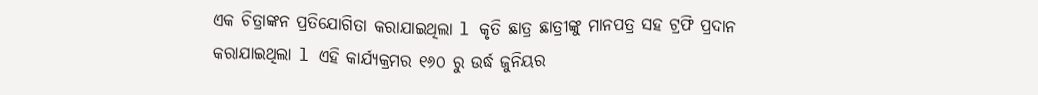ଏକ ଚିତ୍ରାଙ୍କନ ପ୍ରତିଯୋଗିତା କରାଯାଇଥିଲା l କୃତି ଛାତ୍ର ଛାତ୍ରୀଙ୍କୁ ମାନପତ୍ର ସହ ଟ୍ରଫି ପ୍ରଦାନ କରାଯାଇଥିଲା l ଏହି କାର୍ଯ୍ୟକ୍ରମର ୧୬୦ ରୁ ଉର୍ଦ୍ଧ ଜୁନିୟର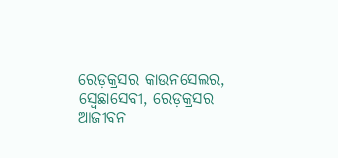ରେଡ଼କ୍ରସର କାଉନସେଲର, ସ୍ବେଛାସେବୀ, ରେଡ଼କ୍ରସର ଆଜୀବନ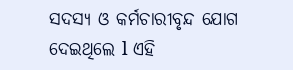ସଦସ୍ୟ ଓ କର୍ମଚାରୀବୃନ୍ଦ ଯୋଗ ଦେଇଥିଲେ l ଏହି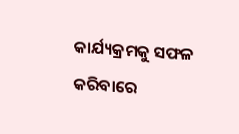କାର୍ଯ୍ୟକ୍ରମକୁ ସଫଳ କରିବାରେ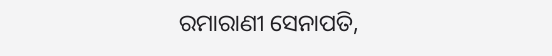ରମାରାଣୀ ସେନାପତି,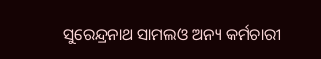ସୁରେନ୍ଦ୍ରନାଥ ସାମଲଓ ଅନ୍ୟ କର୍ମଚାରୀ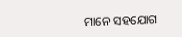ମାନେ ସହଯୋଗ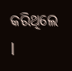କରିଥିଲେ l